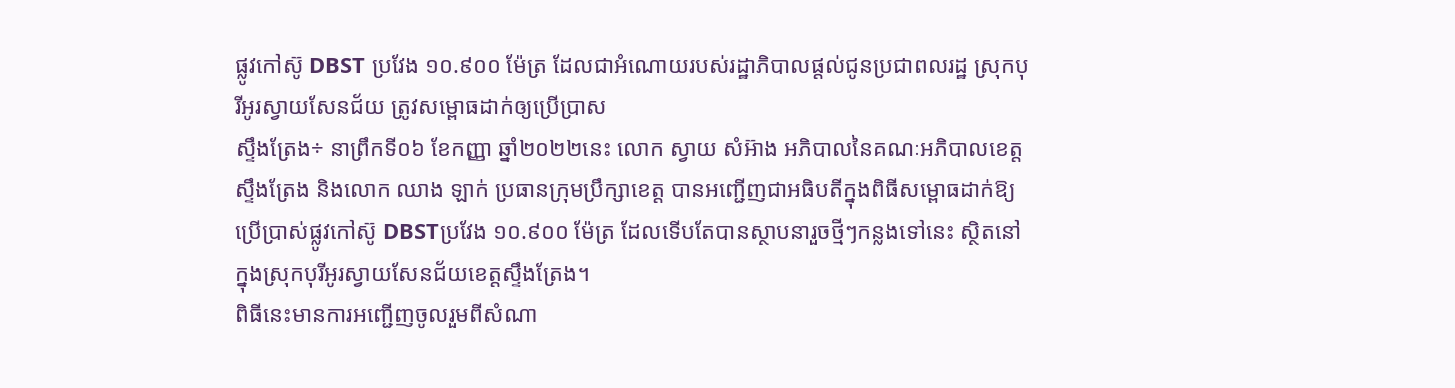ផ្លូវកៅស៊ូ DBST ប្រវែង ១០.៩០០ ម៉ែត្រ ដែលជាអំណោយរបស់រដ្ឋាភិបាលផ្តល់ជូនប្រជាពលរដ្ឋ ស្រុកបុរីអូរស្វាយសែនជ័យ ត្រូវសម្ពោធដាក់ឲ្យប្រើប្រាស
ស្ទឹងត្រែង÷ នាព្រឹកទី០៦ ខែកញ្ញា ឆ្នាំ២០២២នេះ លោក ស្វាយ សំអ៊ាង អភិបាលនៃគណៈអភិបាលខេត្តស្ទឹងត្រែង និងលោក ឈាង ឡាក់ ប្រធានក្រុមប្រឹក្សាខេត្ត បានអញ្ជើញជាអធិបតីក្នុងពិធីសម្ពោធដាក់ឱ្យប្រើប្រាស់ផ្លូវកៅស៊ូ DBSTប្រវែង ១០.៩០០ ម៉ែត្រ ដែលទើបតែបានស្ថាបនារួចថ្មីៗកន្លងទៅនេះ ស្ថិតនៅក្នុងស្រុកបុរីអូរស្វាយសែនជ័យខេត្តស្ទឹងត្រែង។
ពិធីនេះមានការអញ្ជើញចូលរួមពីសំណា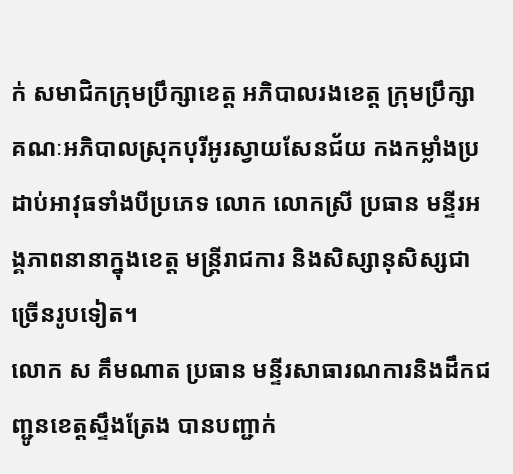ក់ សមាជិកក្រុមប្រឹក្សាខេត្ត អភិបាលរងខេត្ត ក្រុមប្រឹក្សា គណៈអភិបាលស្រុកបុរីអូរស្វាយសែនជ័យ កងកម្លាំងប្រដាប់អាវុធទាំងបីប្រភេទ លោក លោកស្រី ប្រធាន មន្ទីរអង្គភាពនានាក្នុងខេត្ត មន្រ្តីរាជការ និងសិស្សានុសិស្សជាច្រើនរូបទៀត។
លោក ស គឹមណាត ប្រធាន មន្ទីរសាធារណការនិងដឹកជញ្ជូនខេត្តស្ទឹងត្រែង បានបញ្ជាក់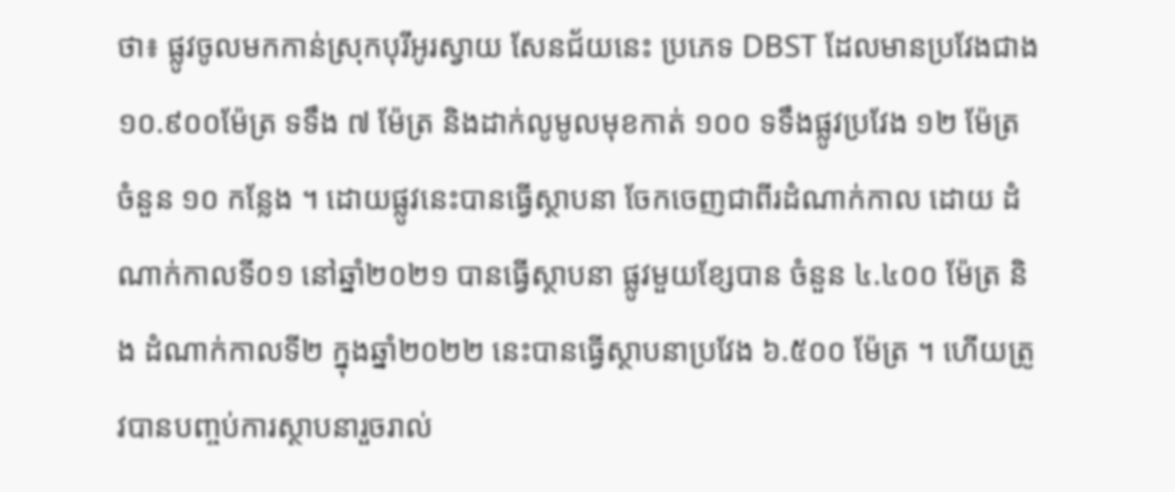ថា៖ ផ្លូវចូលមកកាន់ស្រុកបុរីអូរស្វាយ សែនជ័យនេះ ប្រភេទ DBST ដែលមានប្រវែងជាង ១០.៩០០ម៉ែត្រ ទទឹង ៧ ម៉ែត្រ និងដាក់លូមូលមុខកាត់ ១០០ ទទឹងផ្លូវប្រវែង ១២ ម៉ែត្រ ចំនួន ១០ កន្លែង ។ ដោយផ្លូវនេះបានធ្វើស្ថាបនា ចែកចេញជាពីរដំណាក់កាល ដោយ ដំណាក់កាលទី០១ នៅឆ្នាំ២០២១ បានធ្វើស្ថាបនា ផ្លូវមួយខ្សែបាន ចំនួន ៤.៤០០ ម៉ែត្រ និង ដំណាក់កាលទី២ ក្នុងឆ្នាំ២០២២ នេះបានធ្វើស្ថាបនាប្រវែង ៦.៥០០ ម៉ែត្រ ។ ហើយត្រូវបានបញ្ចប់ការស្ថាបនារួចរាល់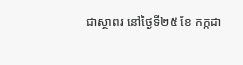ជាស្ថាពរ នៅថ្ងៃទី២៥ ខែ កក្កដា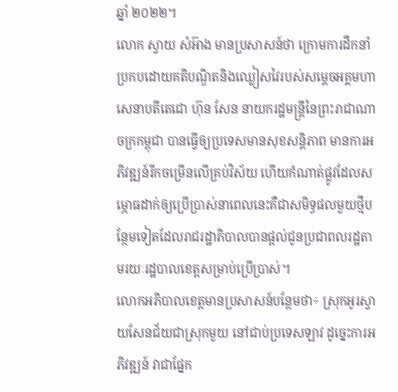ឆ្នាំ ២០២២។
លោក ស្វាយ សំអ៊ាង មានប្រសាសន៍ថា ក្រោមការដឹកនាំប្រកបដោយគតិបណ្ឌិតនិងឈ្លៀសវៃរបស់សម្តេចអគ្គមហាសេនាបតីតេជោ ហ៊ុន សែន នាយករដ្ឋមន្រ្ដីនៃព្រះរាជាណាចក្រកម្ពុជា បានធ្វើឲ្យប្រទេសមានសុខសន្តិភាព មានការអភិវឌ្ឍន៍រីកចម្រើនលើគ្រប់វិស័យ ហើយកំណាត់ផ្លូវដែលសម្ភោធដាក់ឲ្យប្រើប្រាស់នាពេលនេះគឺជាសមិទ្ធផលមួយថ្មីបន្ថែមទៀតដែលរាជរដ្ឋាភិបាលបានផ្តល់ជូនប្រជាពលរដ្ឋតាមរយៈរដ្ឋបាលខេត្តសម្រាប់ប្រើប្រាស់។
លោកអភិបាលខេត្តមានប្រសាសន៍បន្ថែមថា÷ ស្រុកអូរស្វាយសែនជ័យជាស្រុកមួយ នៅជាប់ប្រទេសឡាវ ដូច្នេះការអភិវឌ្ឍន៍ វាជាផ្នែក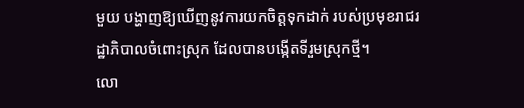មួយ បង្ហាញឱ្យឃើញនូវការយកចិត្តទុកដាក់ របស់ប្រមុខរាជរដ្ឋាភិបាលចំពោះស្រុក ដែលបានបង្កើតទីរួមស្រុកថ្មី។
លោ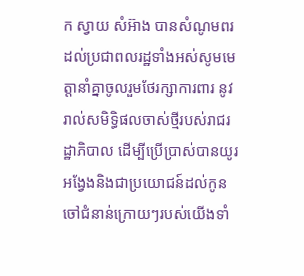ក ស្វាយ សំអ៊ាង បានសំណូមពរដល់ប្រជាពលរដ្ឋទាំងអស់សូមមេត្តានាំគ្នាចូលរួមថែរក្សាការពារ នូវរាល់សមិទ្ធិផលចាស់ថ្មីរបស់រាជរដ្ឋាភិបាល ដើម្បីប្រើប្រាស់បានយូរអង្វែងនិងជាប្រយោជន៍ដល់កូនចៅជំនាន់ក្រោយៗរបស់យើងទាំ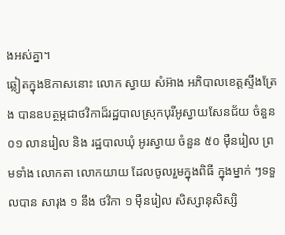ងអស់គ្នា។
ឆ្លៀតក្នុងឱកាសនោះ លោក ស្វាយ សំអ៊ាង អភិបាលខេត្តស្ទឹងត្រែង បានឧបត្ថម្ភជាថវិកាដ៏រដ្ឋបាលស្រុកបុរីអូស្វាយសែនជ័យ ចំនួន ០១ លានរៀល និង រដ្ឋបាលឃុំ អូរស្វាយ ចំនួន ៥០ ម៉ឺនរៀល ព្រមទាំង លោកតា លោកយាយ ដែលចូលរួមក្នុងពិធី ក្នុងម្នាក់ ៗទទួលបាន សារុង ១ នឹង ថវិកា ១ ម៉ឺនរៀល សិស្សានុសិស្សិ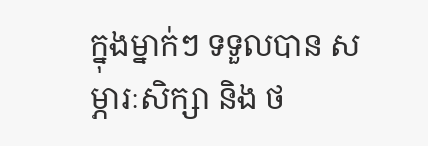ក្នុងម្នាក់ៗ ទទួលបាន សម្ភារៈសិក្សា និង ថ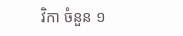វិកា ចំនួន ១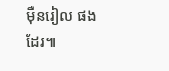ម៉ឺនរៀល ផងដែរ៕